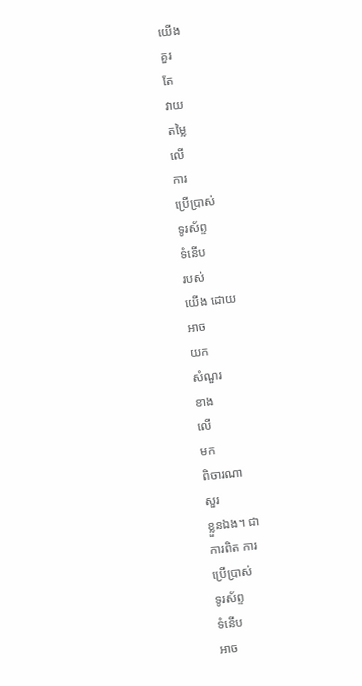យើង
គួរ
តែ
វាយ
តម្លៃ
លើ
ការ
ប្រើប្រាស់
ទូរស័ព្ទ
ទំនើប
របស់
យើង ដោយ
អាច
យក
សំណួរ
ខាង
លើ
មក
ពិចារណា
សួរ
ខ្លួនឯង។ ជា
ការពិត ការ
ប្រើប្រាស់
ទូរស័ព្ទ
ទំនើប
អាច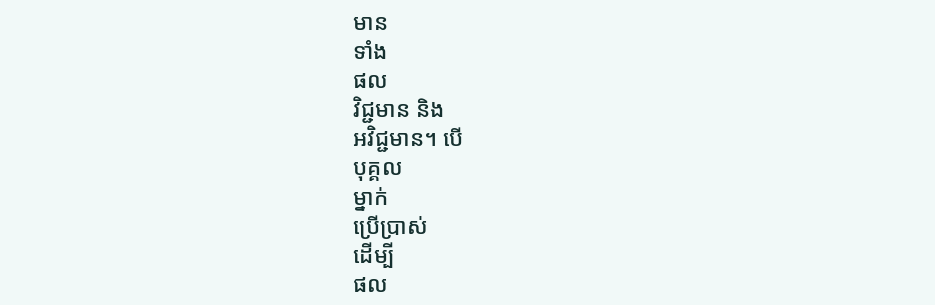មាន
ទាំង
ផល
វិជ្ជមាន និង
អវិជ្ជមាន។ បើ
បុគ្គល
ម្នាក់
ប្រើប្រាស់
ដើម្បី
ផល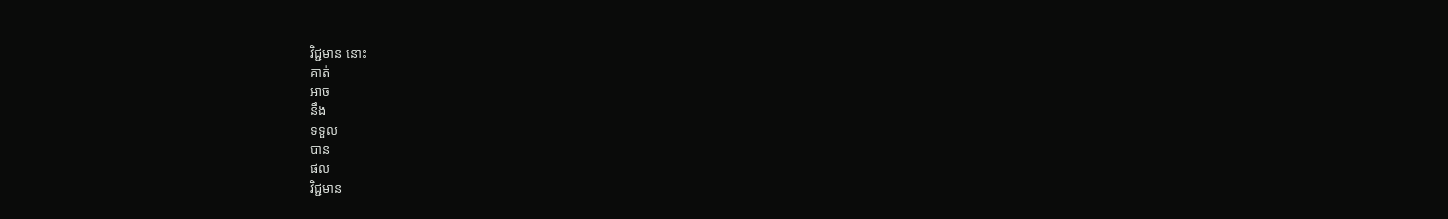វិជ្ជមាន នោះ
គាត់
អាច
នឹង
ទទួល
បាន
ផល
វិជ្ជមាន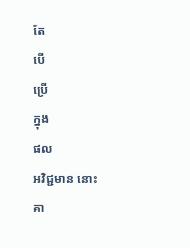តែ
បើ
ប្រើ
ក្នុង
ផល
អវិជ្ជមាន នោះ
គា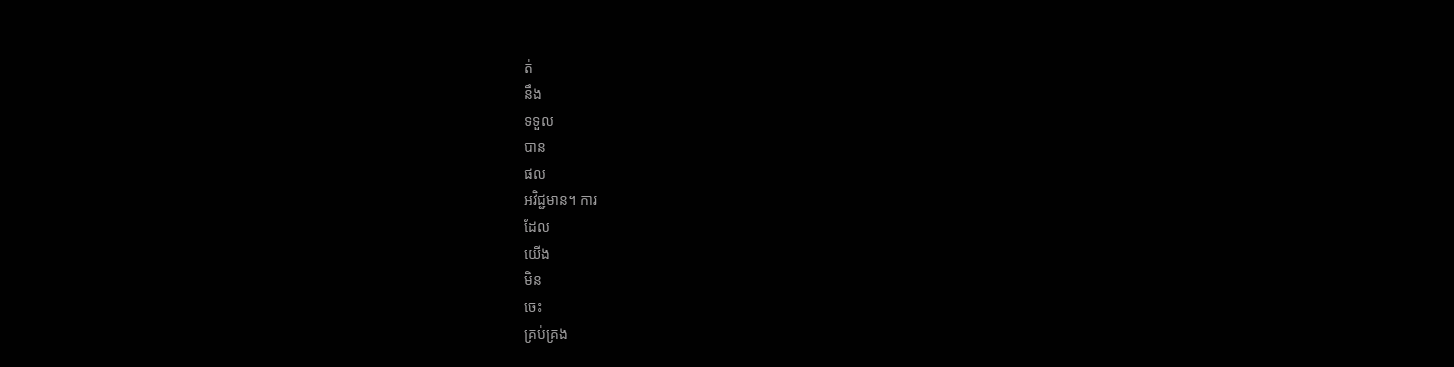ត់
នឹង
ទទួល
បាន
ផល
អវិជ្ជមាន។ ការ
ដែល
យើង
មិន
ចេះ
គ្រប់គ្រង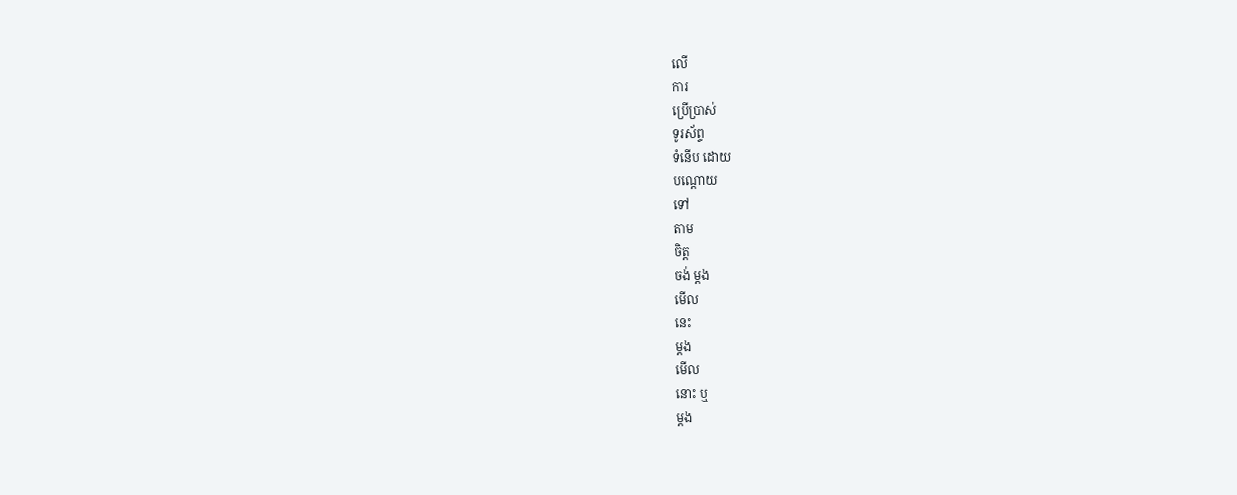លើ
ការ
ប្រើប្រាស់
ទូរស័ព្ទ
ទំនើប ដោយ
បណ្ដោយ
ទៅ
តាម
ចិត្ត
ចង់ ម្ដង
មើល
នេះ
ម្ដង
មើល
នោះ ឬ
ម្ដង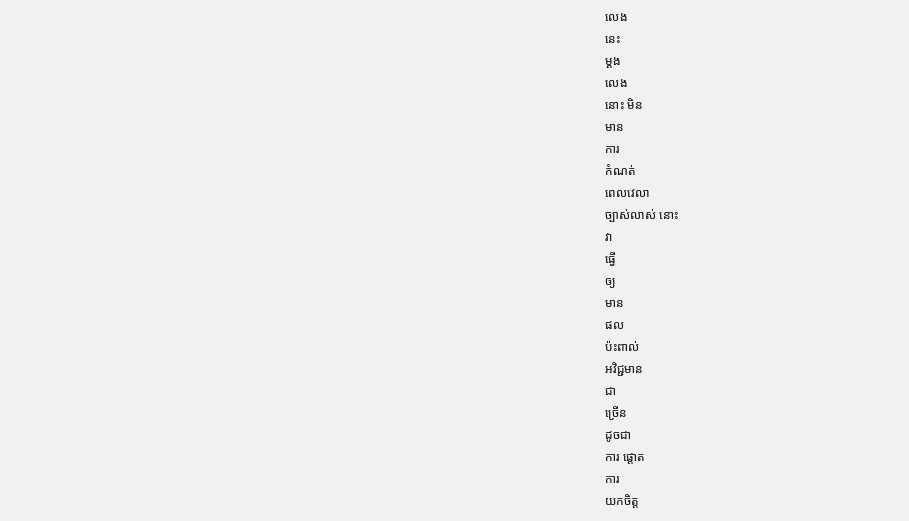លេង
នេះ
ម្ដង
លេង
នោះ មិន
មាន
ការ
កំណត់
ពេលវេលា
ច្បាស់លាស់ នោះ
វា
ធ្វើ
ឲ្យ
មាន
ផល
ប៉ះពាល់
អវិជ្ជមាន
ជា
ច្រើន
ដូចជា
ការ ផ្ដោត
ការ
យកចិត្ត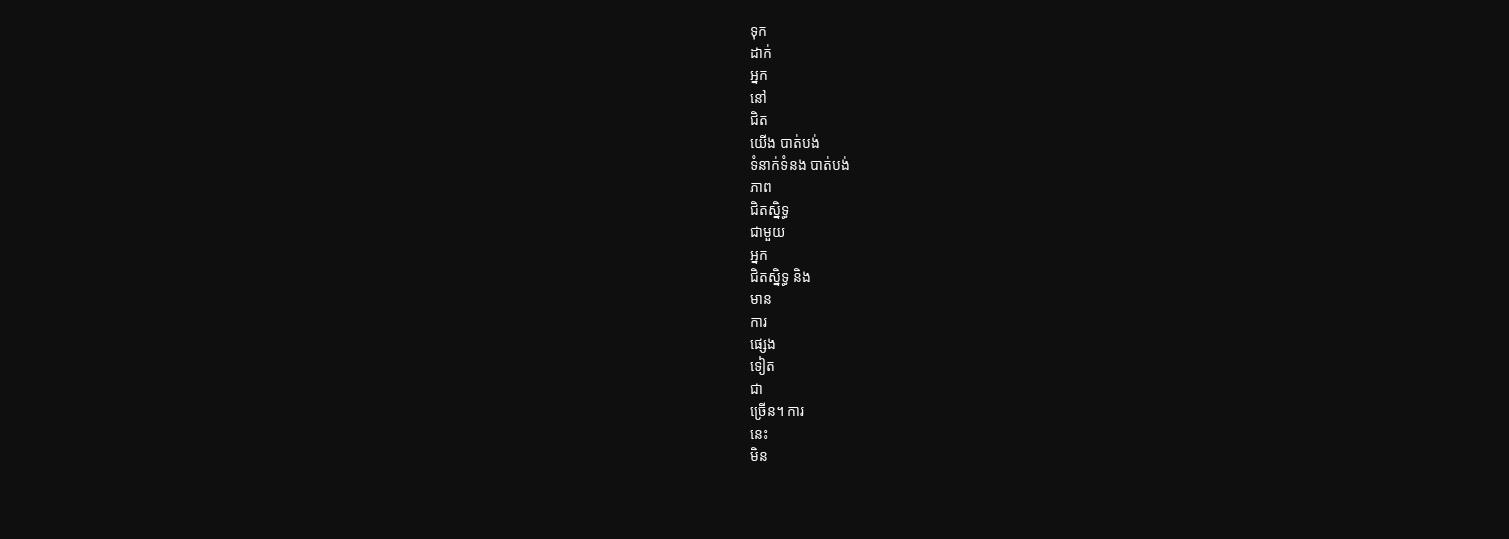ទុក
ដាក់
អ្នក
នៅ
ជិត
យើង បាត់បង់
ទំនាក់ទំនង បាត់បង់
ភាព
ជិតស្និទ្ធ
ជាមួយ
អ្នក
ជិតស្និទ្ធ និង
មាន
ការ
ផ្សេង
ទៀត
ជា
ច្រើន។ ការ
នេះ
មិន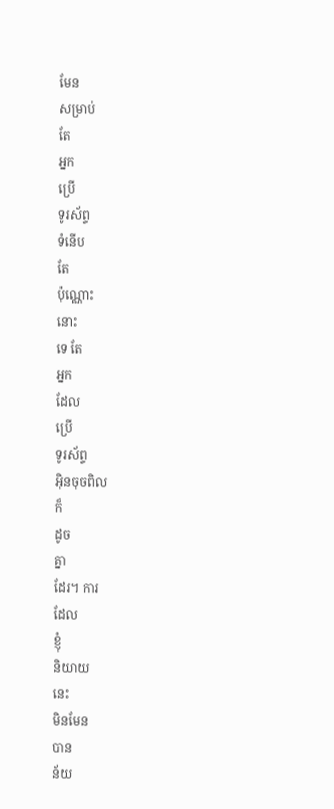មែន
សម្រាប់
តែ
អ្នក
ប្រើ
ទូរស័ព្ទ
ទំនើប
តែ
ប៉ុណ្ណោះ
នោះ
ទេ តែ
អ្នក
ដែល
ប្រើ
ទូរស័ព្ទ
អ៊ិនចុចពិល
ក៏
ដូច
គ្នា
ដែរ។ ការ
ដែល
ខ្ញុំ
និយាយ
នេះ
មិនមែន
បាន
ន័យ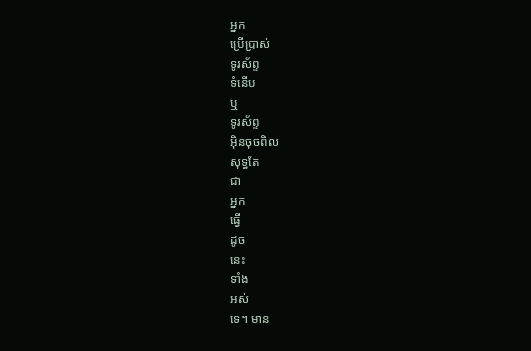អ្នក
ប្រើប្រាស់
ទូរស័ព្ទ
ទំនើប
ឬ
ទូរស័ព្ទ
អ៊ិនចុចពិល
សុទ្ធតែ
ជា
អ្នក
ធ្វើ
ដូច
នេះ
ទាំង
អស់
ទេ។ មាន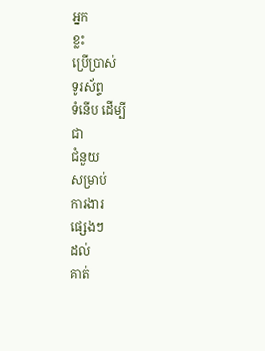អ្នក
ខ្លះ
ប្រើប្រាស់
ទូរស័ព្ទ
ទំនើប ដើម្បី
ជា
ជំនួយ
សម្រាប់
ការងារ
ផ្សេងៗ
ដល់
គាត់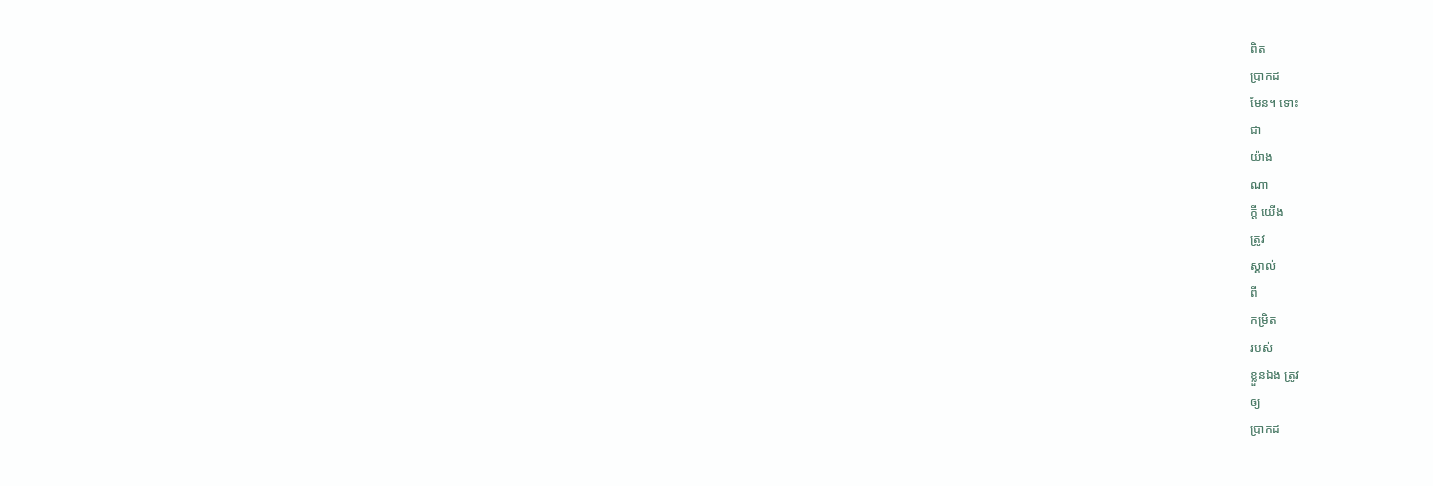ពិត
ប្រាកដ
មែន។ ទោះ
ជា
យ៉ាង
ណា
ក្ដី យើង
ត្រូវ
ស្គាល់
ពី
កម្រិត
របស់
ខ្លួនឯង ត្រូវ
ឲ្យ
ប្រាកដ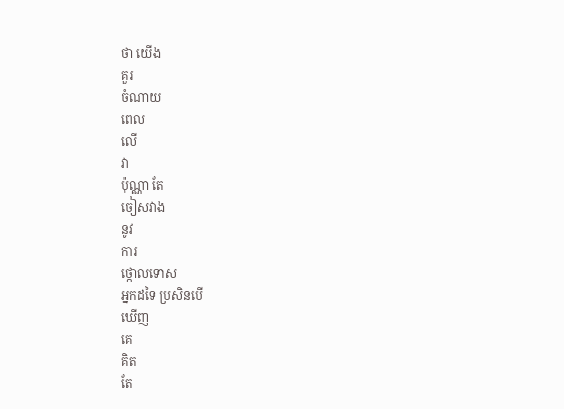ថា យើង
គួរ
ចំណាយ
ពេល
លើ
វា
ប៉ុណ្ណា តែ
ចៀសវាង
នូវ
ការ
ថ្កោលទោស
អ្នកដទៃ ប្រសិនបើ
ឃើញ
គេ
គិត
តែ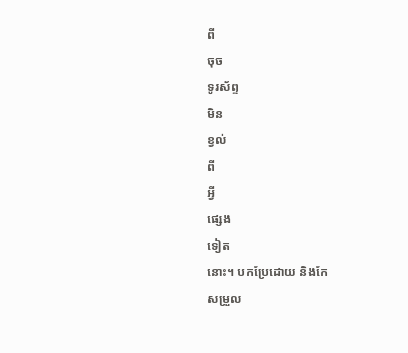ពី
ចុច
ទូរស័ព្ទ
មិន
ខ្វល់
ពី
អ្វី
ផ្សេង
ទៀត
នោះ។ បកប្រែដោយ និងកែ
សម្រួល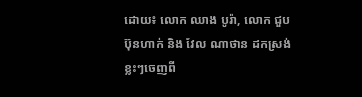ដោយ៖ លោក ឈាង បូរ៉ា, លោក ជួប ប៊ុនហាក់ និង វែល ណាថាន ដកស្រង់ខ្លះៗចេញពី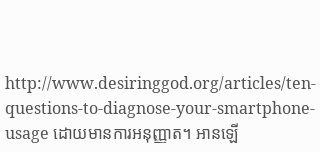http://www.desiringgod.org/articles/ten-questions-to-diagnose-your-smartphone-usage ដោយមានការអនុញ្ញាត។ អានឡើ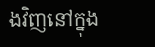ងវិញនៅក្នុង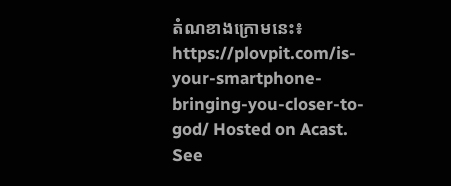តំណខាងក្រោមនេះ៖
https://plovpit.com/is-your-smartphone-bringing-you-closer-to-god/ Hosted on Acast. See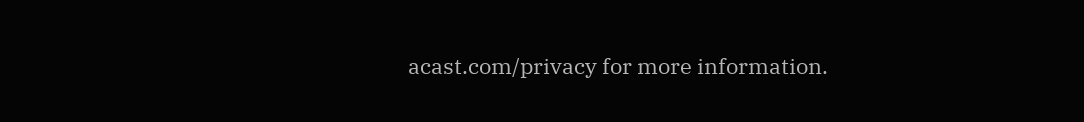acast.com/privacy for more information.